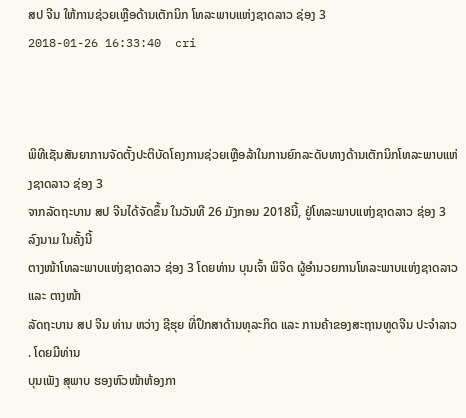ສປ ຈີນ ໃຫ້ການຊ່ວຍເຫຼືອດ້ານເຕັກນິກ ໂທລະພາບແຫ່ງຊາດລາວ ຊ່ອງ 3
2018-01-26 16:33:40  cri



ພິທີເຊັນສັນຍາການຈັດຕັ້ງປະຕິບັດໂຄງການຊ່ວຍເຫຼືອລ້າໃນການຍົກລະດັບທາງດ້ານເຕັກນິກໂທລະພາບແຫ່ງຊາດລາວ ຊ່ອງ 3
ຈາກລັດຖະບານ ສປ ຈີນໄດ້ຈັດຂຶ້ນ ໃນວັນທີ 26 ມັງກອນ 2018ນີ້, ຢູ່ໂທລະພາບແຫ່ງຊາດລາວ ຊ່ອງ 3 ລົງນາມ ໃນຄັ້ງນີ້
ຕາງໜ້າໂທລະພາບແຫ່ງຊາດລາວ ຊ່ອງ 3 ໂດຍທ່ານ ບຸນເຈົ້າ ພິຈິດ ຜູ້ອຳນວຍການໂທລະພາບແຫ່ງຊາດລາວ ແລະ ຕາງໜ້າ
ລັດຖະບານ ສປ ຈີນ ທ່ານ ຫວ່າງ ຊີຮຸຍ ທີ່ປຶກສາດ້ານທຸລະກິດ ແລະ ການຄ້າຂອງສະຖານທູດຈີນ ປະຈຳລາວ . ໂດຍມີທ່ານ
ບຸນເພັງ ສຸພາບ ຮອງຫົວໜ້າຫ້ອງກາ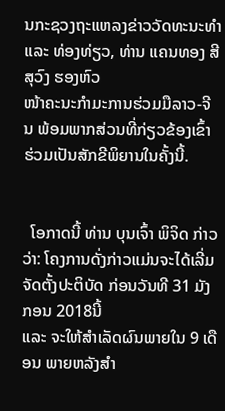ນກະຊວງຖະແຫລງຂ່າວວັດທະນະທໍາ ແລະ ທ່ອງທ່ຽວ, ທ່ານ ແຄນທອງ ສີສຸວົງ ຮອງຫົວ
ໜ້າຄະນະກໍາມະການຮ່ວມມືລາວ-ຈີນ ພ້ອມພາກສ່ວນທີ່ກ່ຽວຂ້ອງເຂົ້າຮ່ວມເປັນສັກຂີພິຍານໃນຄັ້ງນີ້.


  ໂອກາດນີ້ ທ່ານ ບຸນເຈົ້າ ພິຈິດ ກ່າວວ່າ: ໂຄງການດັ່ງກ່າວແມ່ນຈະໄດ້ເລີ່ມຈັດຕັ້ງປະຕິບັດ ກ່ອນວັນທີ 31 ມັງກອນ 2018ນີ້
ແລະ ຈະໃຫ້ສໍາເລັດຜົນພາຍໃນ 9 ເດືອນ ພາຍຫລັງສໍາ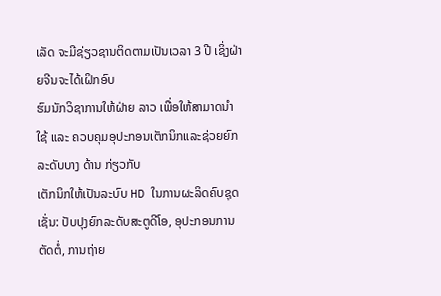ເລັດ ຈະມີຊ່ຽວຊານຕິດຕາມເປັນເວລາ 3 ປີ ເຊິ່ງຝ່າຍຈີນຈະໄດ້ເຝິກອົບ
ຮົມນັກວິຊາການໃຫ້ຝ່າຍ ລາວ ເພື່ອໃຫ້ສາມາດນໍາໃຊ້ ແລະ ຄວບຄຸມອຸປະກອນເຕັກນິກແລະຊ່ວຍຍົກລະດັບບາງ ດ້ານ ກ່ຽວກັບ
ເຕັກນິກໃຫ້ເປັນລະບົບ HD ໃນການຜະລິດຄົບຊຸດເຊັ່ນ: ປັບປຸງຍົກລະດັບສະຕູດີໂອ, ອຸປະກອນການຕັດຕໍ່, ການຖ່າຍ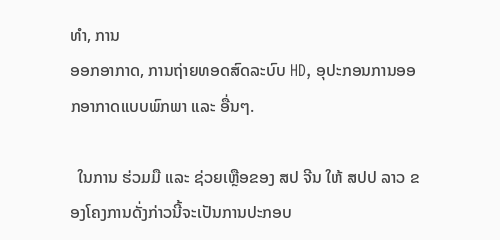ທໍາ, ການ
ອອກອາກາດ, ການຖ່າຍທອດສົດລະບົບ HD, ອຸປະກອນການອອກອາກາດແບບພົກພາ ແລະ ອື່ນໆ.

  ໃນການ ຮ່ວມມື ແລະ ຊ່ວຍເຫຼືອຂອງ ສປ ຈີນ ໃຫ້ ສປປ ລາວ ຂອງໂຄງການດັ່ງກ່າວນີ້ຈະເປັນການປະກອບ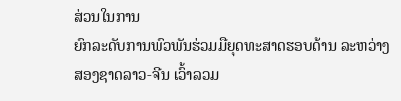ສ່ວນໃນການ
ຍົກລະດັບການພົວພັນຮ່ວມມືຍຸດທະສາດຮອບດ້ານ ລະຫວ່າງສອງຊາດລາວ-ຈີນ ເວົ້າລວມ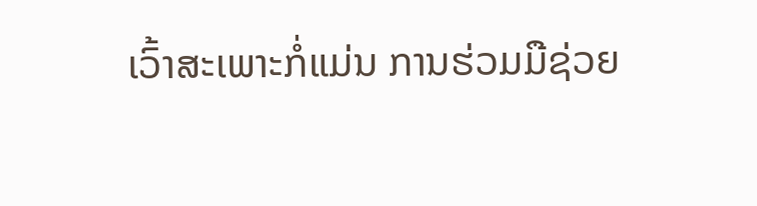ເວົ້າສະເພາະກໍ່ແມ່ນ ການຮ່ວມມືຊ່ວຍ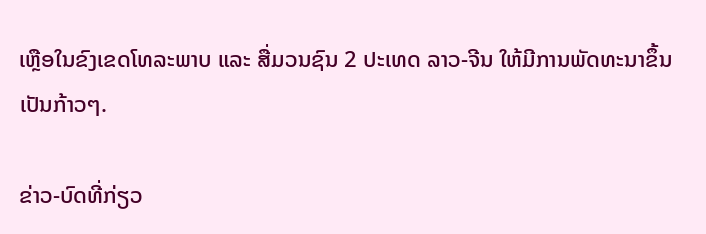ເຫຼືອໃນຂົງເຂດໂທລະພາບ ແລະ ສື່ມວນຊົນ 2 ປະເທດ ລາວ-ຈີນ ໃຫ້ມີການພັດທະນາຂຶ້ນເປັນກ້າວໆ.

ຂ່າວ-ບົດທີ່ກ່ຽວ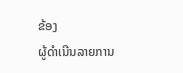ຂ້ອງ
ຜູ້ດຳເນີນລາຍການ